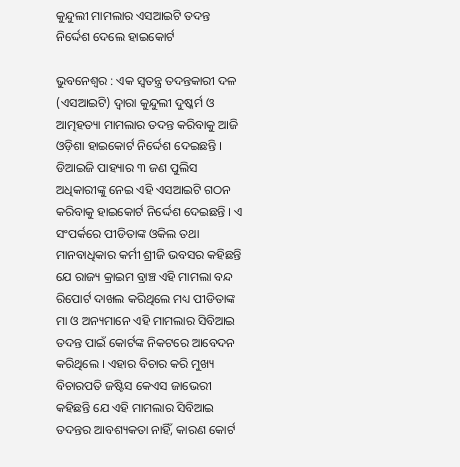କୁନ୍ଦୁଲୀ ମାମଲାର ଏସଆଇଟି ତଦନ୍ତ ନିର୍ଦ୍ଦେଶ ଦେଲେ ହାଇକୋର୍ଟ

ଭୁବନେଶ୍ୱର : ଏକ ସ୍ୱତନ୍ତ୍ର ତଦନ୍ତକାରୀ ଦଳ (ଏସଆଇଟି) ଦ୍ୱାରା କୁନ୍ଦୁଲୀ ଦୁଷ୍କର୍ମ ଓ ଆତ୍ମହତ୍ୟା ମାମଲାର ତଦନ୍ତ କରିବାକୁ ଆଜି ଓଡ଼ିଶା ହାଇକୋର୍ଟ ନିର୍ଦ୍ଦେଶ ଦେଇଛନ୍ତି । ଡିଆଇଜି ପାହ୍ୟାର ୩ ଜଣ ପୁଲିସ ଅଧିକାରୀଙ୍କୁ ନେଇ ଏହି ଏସଆଇଟି ଗଠନ କରିବାକୁ ହାଇକୋର୍ଟ ନିର୍ଦ୍ଦେଶ ଦେଇଛନ୍ତି । ଏ ସଂପର୍କରେ ପୀଡିତାଙ୍କ ଓକିଲ ତଥା ମାନବାଧିକାର କର୍ମୀ ଶ୍ରୀଜି ଭବସର କହିଛନ୍ତି ଯେ ରାଜ୍ୟ କ୍ରାଇମ ବ୍ରାଞ୍ଚ ଏହି ମାମଲା ବନ୍ଦ ରିପୋର୍ଟ ଦାଖଲ କରିଥିଲେ ମଧ୍ୟ ପୀଡିତାଙ୍କ ମା ଓ ଅନ୍ୟମାନେ ଏହି ମାମଲାର ସିବିଆଇ ତଦନ୍ତ ପାଇଁ କୋର୍ଟଙ୍କ ନିକଟରେ ଆବେଦନ କରିଥିଲେ । ଏହାର ବିଚାର କରି ମୁଖ୍ୟ ବିଚାରପତି ଜଷ୍ଟିସ କେଏସ ଜାଭେରୀ କହିଛନ୍ତି ଯେ ଏହି ମାମଲାର ସିବିଆଇ ତଦନ୍ତର ଆବଶ୍ୟକତା ନାହିଁ, କାରଣ କୋର୍ଟ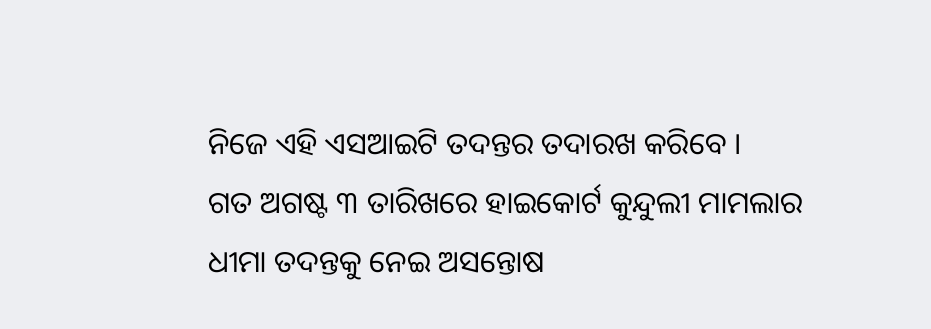ନିଜେ ଏହି ଏସଆଇଟି ତଦନ୍ତର ତଦାରଖ କରିବେ ।
ଗତ ଅଗଷ୍ଟ ୩ ତାରିଖରେ ହାଇକୋର୍ଟ କୁନ୍ଦୁଲୀ ମାମଲାର ଧୀମା ତଦନ୍ତକୁ ନେଇ ଅସନ୍ତୋଷ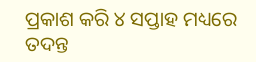ପ୍ରକାଶ କରି ୪ ସପ୍ତାହ ମଧ୍ୟରେ ତଦନ୍ତ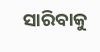ସାରିବାକୁ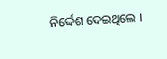ନିର୍ଦ୍ଦେଶ ଦେଇଥିଲେ ।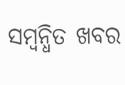ସମ୍ବନ୍ଧିତ ଖବର